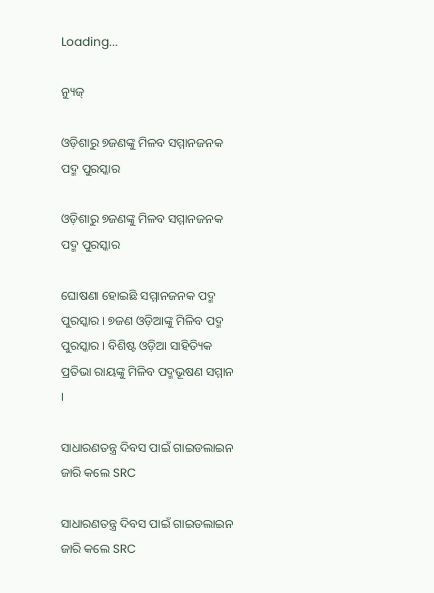Loading...

ନ୍ୟୁଜ୍

ଓଡ଼ିଶାରୁ ୭ଜଣଙ୍କୁ ମିଳବ ସମ୍ମାନଜନକ ପଦ୍ମ ପୁରସ୍କାର

ଓଡ଼ିଶାରୁ ୭ଜଣଙ୍କୁ ମିଳବ ସମ୍ମାନଜନକ ପଦ୍ମ ପୁରସ୍କାର

ଘୋଷଣା ହୋଇଛି ସମ୍ମାନଜନକ ପଦ୍ମ ପୁରସ୍କାର । ୭ଜଣ ଓଡ଼ିଆଙ୍କୁ ମିଳିବ ପଦ୍ମ ପୁରସ୍କାର । ବିଶିଷ୍ଟ ଓଡ଼ିଆ ସାହିତ୍ୟିକ ପ୍ରତିଭା ରାୟଙ୍କୁ ମିଳିବ ପଦ୍ମଭୂଷଣ ସମ୍ମାନ ।

ସାଧାରଣତନ୍ତ୍ର ଦିବସ ପାଇଁ ଗାଇଡଲାଇନ ଜାରି କଲେ SRC

ସାଧାରଣତନ୍ତ୍ର ଦିବସ ପାଇଁ ଗାଇଡଲାଇନ ଜାରି କଲେ SRC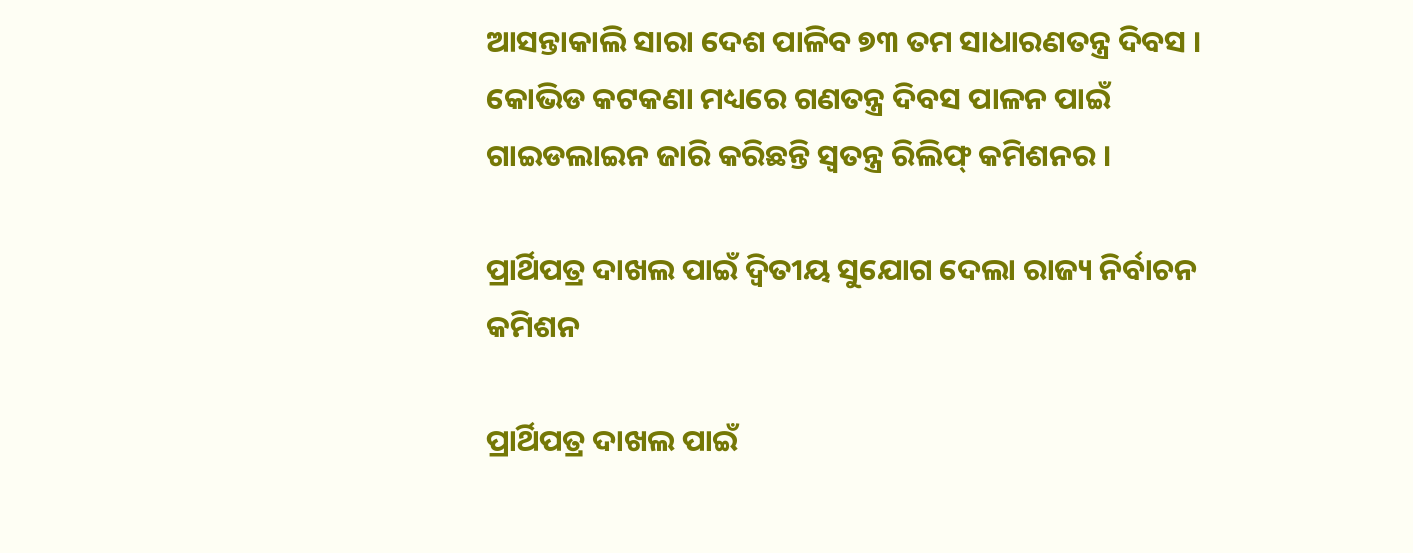ଆସନ୍ତାକାଲି ସାରା ଦେଶ ପାଳିବ ୭୩ ତମ ସାଧାରଣତନ୍ତ୍ର ଦିବସ । କୋଭିଡ କଟକଣା ମଧ୍ୟରେ ଗଣତନ୍ତ୍ର ଦିବସ ପାଳନ ପାଇଁ ଗାଇଡଲାଇନ ଜାରି କରିଛନ୍ତି ସ୍ୱତନ୍ତ୍ର ରିଲିଫ୍ କମିଶନର ।

ପ୍ରାର୍ଥିପତ୍ର ଦାଖଲ ପାଇଁ ଦ୍ୱିତୀୟ ସୁଯୋଗ ଦେଲା ରାଜ୍ୟ ନିର୍ବାଚନ କମିଶନ

ପ୍ରାର୍ଥିପତ୍ର ଦାଖଲ ପାଇଁ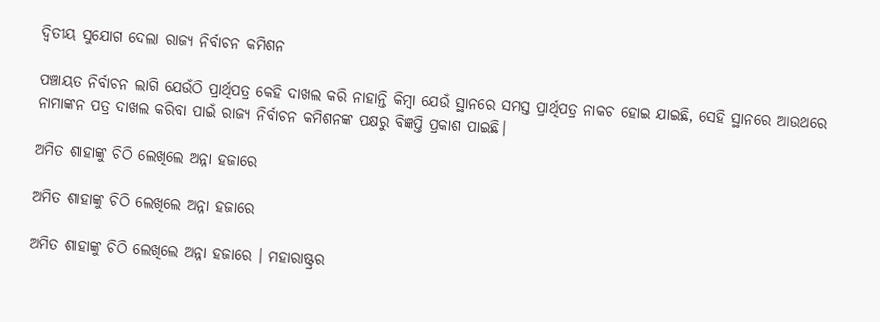ଦ୍ୱିତୀୟ ସୁଯୋଗ ଦେଲା ରାଜ୍ୟ ନିର୍ବାଚନ କମିଶନ

ପଞ୍ଚାୟତ ନିର୍ବାଚନ ଲାଗି ଯେଉଁଠି ପ୍ରାର୍ଥିପତ୍ର କେହି ଦାଖଲ କରି ନାହାନ୍ତି କିମ୍ବା ଯେଉଁ ସ୍ଥାନରେ ସମସ୍ତ ପ୍ରାର୍ଥିପତ୍ର ନାକଚ ହୋଇ ଯାଇଛି, ସେହି ସ୍ଥାନରେ ଆଉଥରେ ନାମାଙ୍କନ ପତ୍ର ଦାଖଲ କରିବା ପାଇଁ ରାଜ୍ୟ ନିର୍ବାଚନ କମିଶନଙ୍କ ପକ୍ଷରୁ ବିଜ୍ଞପ୍ତି ପ୍ରକାଶ ପାଇଛି।

ଅମିତ ଶାହାଙ୍କୁ ଚିଠି ଲେଖିଲେ ଅନ୍ନା ହଜାରେ

ଅମିତ ଶାହାଙ୍କୁ ଚିଠି ଲେଖିଲେ ଅନ୍ନା ହଜାରେ

ଅମିତ ଶାହାଙ୍କୁ ଚିଠି ଲେଖିଲେ ଅନ୍ନା ହଜାରେ । ମହାରାଷ୍ଟ୍ରର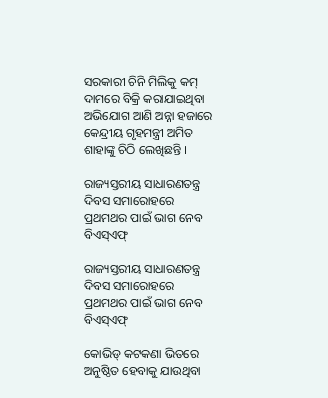ସରକାରୀ ଚିନି ମିଲିକୁ କମ୍ ଦାମରେ ବିକ୍ରି କରାଯାଇଥିବା ଅଭିଯୋଗ ଆଣି ଅନ୍ନା ହଜାରେ କେନ୍ଦ୍ରୀୟ ଗୃହମନ୍ତ୍ରୀ ଅମିତ ଶାହାଙ୍କୁ ଚିଠି ଲେଖିଛନ୍ତି ।

ରାଜ୍ୟସ୍ତରୀୟ ସାଧାରଣତନ୍ତ୍ର ଦିବସ ସମାରୋହରେ ପ୍ରଥମଥର ପାଇଁ ଭାଗ ନେବ ବିଏସ୍‌ଏଫ୍

ରାଜ୍ୟସ୍ତରୀୟ ସାଧାରଣତନ୍ତ୍ର ଦିବସ ସମାରୋହରେ ପ୍ରଥମଥର ପାଇଁ ଭାଗ ନେବ ବିଏସ୍‌ଏଫ୍

କୋଭିଡ୍ କଟକଣା ଭିତରେ ଅନୁଷ୍ଠିତ ହେବାକୁ ଯାଉଥିବା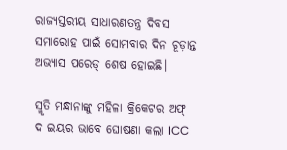ରାଜ୍ୟସ୍ତରୀୟ ସାଧାରଣତନ୍ତ୍ର ଦିବସ ସମାରୋହ ପାଇଁ ସୋମବାର ଦିନ ଚୂଡ଼ାନ୍ତ ଅଭ୍ୟାସ ପରେଡ୍ ଶେଷ ହୋଇଛି।

ସ୍ମୃତି ମନ୍ଧାନାଙ୍କୁ ମହିଳା କ୍ରିକେଟର ଅଫ୍ ଦ ଇୟର ଭାବେ ଘୋଷଣା କଲା ICC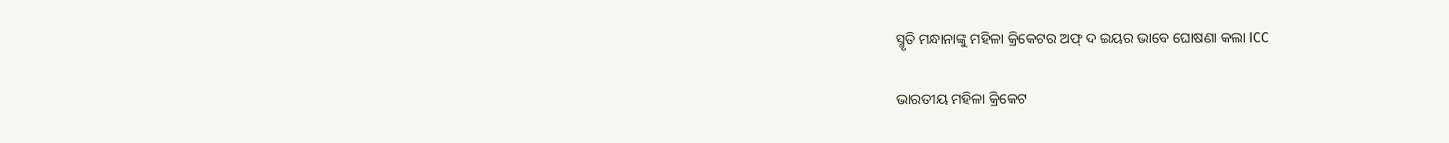ସ୍ମୃତି ମନ୍ଧାନାଙ୍କୁ ମହିଳା କ୍ରିକେଟର ଅଫ୍ ଦ ଇୟର ଭାବେ ଘୋଷଣା କଲା ICC

ଭାରତୀୟ ମହିଳା କ୍ରିକେଟ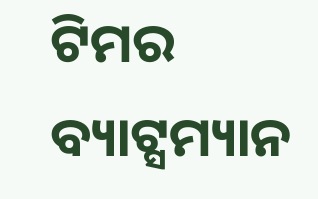ଟିମର ବ୍ୟାଟ୍ସମ୍ୟାନ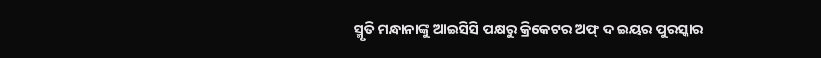ସ୍ମୃତି ମନ୍ଧାନାଙ୍କୁ ଆଇସିସି ପକ୍ଷରୁ କ୍ରିକେଟର ଅଫ୍ ଦ ଇୟର ପୁରସ୍କାର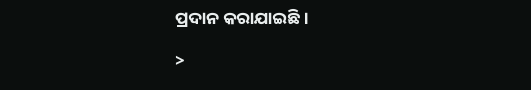ପ୍ରଦାନ କରାଯାଇଛି ।

>